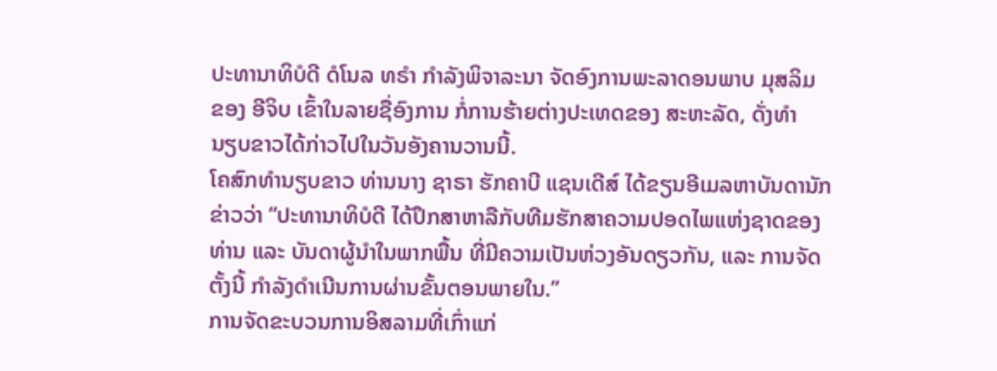ປະທານາທິບໍດີ ດໍໂນລ ທຣຳ ກຳລັງພິຈາລະນາ ຈັດອົງການພະລາດອນພາບ ມຸສລິມ
ຂອງ ອີຈິບ ເຂົ້າໃນລາຍຊື່ອົງການ ກໍ່ການຮ້າຍຕ່າງປະເທດຂອງ ສະຫະລັດ, ດັ່ງທຳ
ນຽບຂາວໄດ້ກ່າວໄປໃນວັນອັງຄານວານນີ້.
ໂຄສົກທຳນຽບຂາວ ທ່ານນາງ ຊາຣາ ຮັກຄາບີ ແຊນເດີສ໌ ໄດ້ຂຽນອີເມລຫາບັນດານັກ
ຂ່າວວ່າ “ປະທານາທິບໍດີ ໄດ້ປຶກສາຫາລືກັບທີມຮັກສາຄວາມປອດໄພແຫ່ງຊາດຂອງ
ທ່ານ ແລະ ບັນດາຜູ້ນຳໃນພາກພື້ນ ທີ່ມີຄວາມເປັນຫ່ວງອັນດຽວກັນ, ແລະ ການຈັດ
ຕັ້ງນີ້ ກຳລັງດຳເນີນການຜ່ານຂັ້ນຕອນພາຍໃນ.”
ການຈັດຂະບວນການອິສລາມທີ່ເກົ່າແກ່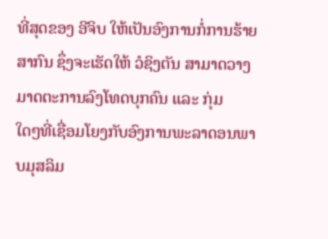ທີ່ສຸດຂອງ ອີຈິບ ໃຫ້ເປັນອົງການກໍ່ການຮ້າຍ
ສາກົນ ຊຶ່ງຈະເຮັດໃຫ້ ວໍຊິງຕັນ ສາມາດວາງມາດຕະການລົງໂທດບຸກຄົນ ແລະ ກຸ່ມ
ໃດໆທີ່ເຊື່ອມໂຍງກັບອົງການພະລາດອນພາບມຸສລິມ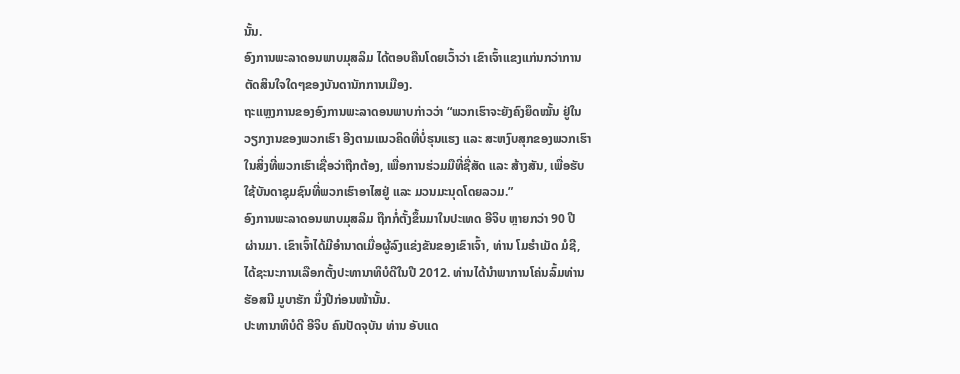ນັ້ນ.
ອົງການພະລາດອນພາບມຸສລິມ ໄດ້ຕອບຄືນໂດຍເວົ້າວ່າ ເຂົາເຈົ້າແຂງແກ່ນກວ່າການ
ຕັດສິນໃຈໃດໆຂອງບັນດານັກການເມືອງ.
ຖະແຫຼງການຂອງອົງການພະລາດອນພາບກ່າວວ່າ “ພວກເຮົາຈະຍັງຄົງຍຶດໝັ້ນ ຢູ່ໃນ
ວຽກງານຂອງພວກເຮົາ ອີງຕາມແນວຄິດທີ່ບໍ່ຮຸນແຮງ ແລະ ສະຫງົບສຸກຂອງພວກເຮົາ
ໃນສິ່ງທີ່ພວກເຮົາເຊື່ອວ່າຖືກຕ້ອງ, ເພື່ອການຮ່ວມມືທີ່ຊື່ສັດ ແລະ ສ້າງສັນ, ເພື່ອຮັບ
ໃຊ້ບັນດາຊຸມຊົນທີ່ພວກເຮົາອາໄສຢູ່ ແລະ ມວນມະນຸດໂດຍລວມ.”
ອົງການພະລາດອນພາບມຸສລິມ ຖືກກໍ່ຕັ້ງຂຶ້ນມາໃນປະເທດ ອີຈິບ ຫຼາຍກວ່າ 90 ປີ
ຜ່ານມາ. ເຂົາເຈົ້າໄດ້ມີອຳນາດເມື່ອຜູ້ລົງແຂ່ງຂັນຂອງເຂົາເຈົ້າ, ທ່ານ ໂມຮຳເມັດ ມໍຊີ,
ໄດ້ຊະນະການເລືອກຕັ້ງປະທານາທິບໍດີໃນປີ 2012. ທ່ານໄດ້ນຳພາການໂຄ່ນລົ້ມທ່ານ
ຮັອສນີ ມູບາຮັກ ນຶ່ງປີກ່ອນໜ້ານັ້ນ.
ປະທານາທິບໍດີ ອີຈິບ ຄົນປັດຈຸບັນ ທ່ານ ອັບແດ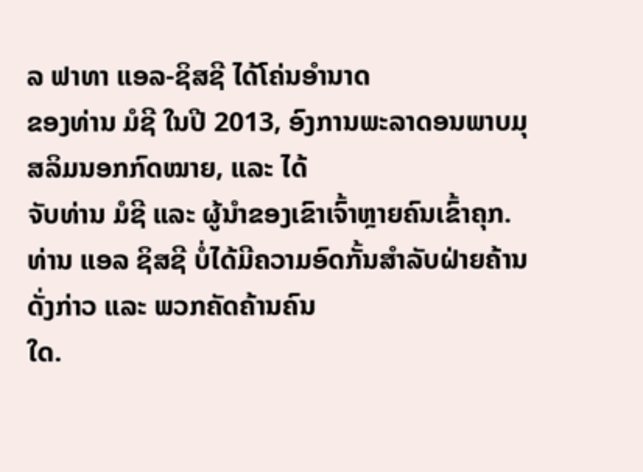ລ ຟາທາ ແອລ-ຊິສຊີ ໄດ້ໂຄ່ນອຳນາດ
ຂອງທ່ານ ມໍຊີ ໃນປີ 2013, ອົງການພະລາດອນພາບມຸສລິມນອກກົດໝາຍ, ແລະ ໄດ້
ຈັບທ່ານ ມໍຊີ ແລະ ຜູ້ນຳຂອງເຂົາເຈົ້າຫຼາຍຄົນເຂົ້າຄຸກ.
ທ່ານ ແອລ ຊິສຊີ ບໍ່ໄດ້ມີຄວາມອົດກັ້ນສຳລັບຝ່າຍຄ້ານດັ່ງກ່າວ ແລະ ພວກຄັດຄ້ານຄົນ
ໃດ.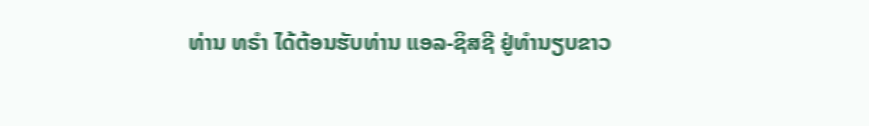ທ່ານ ທຣຳ ໄດ້ຕ້ອນຮັບທ່ານ ແອລ-ຊິສຊີ ຢູ່ທຳນຽບຂາວ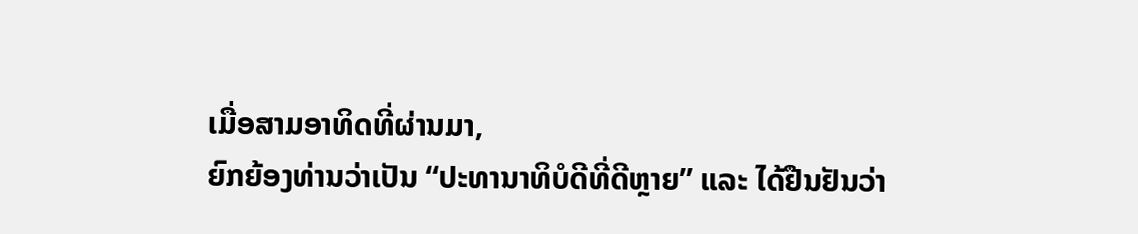ເມື່ອສາມອາທິດທີ່ຜ່ານມາ,
ຍົກຍ້ອງທ່ານວ່າເປັນ “ປະທານາທິບໍດີທີ່ດີຫຼາຍ” ແລະ ໄດ້ຢືນຢັນວ່າ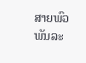ສາຍພົວພັນລະ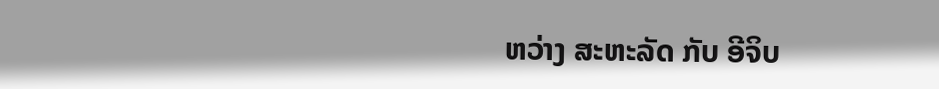ຫວ່າງ ສະຫະລັດ ກັບ ອີຈິບ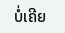ບໍ່ເຄີຍ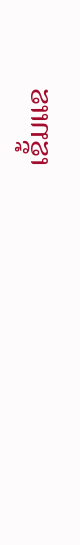ເຂັ້ມແຂ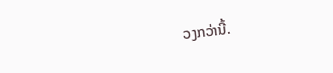ວງກວ່ານີ້.